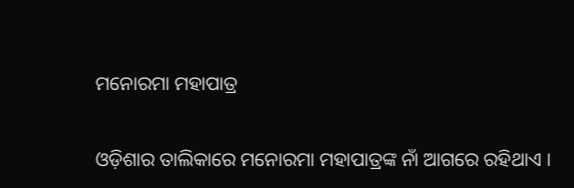ମନୋରମା ମହାପାତ୍ର

ଓଡ଼ିଶାର ତାଲିକାରେ ମନୋରମା ମହାପାତ୍ରଙ୍କ ନାଁ ଆଗରେ ରହିଥାଏ ।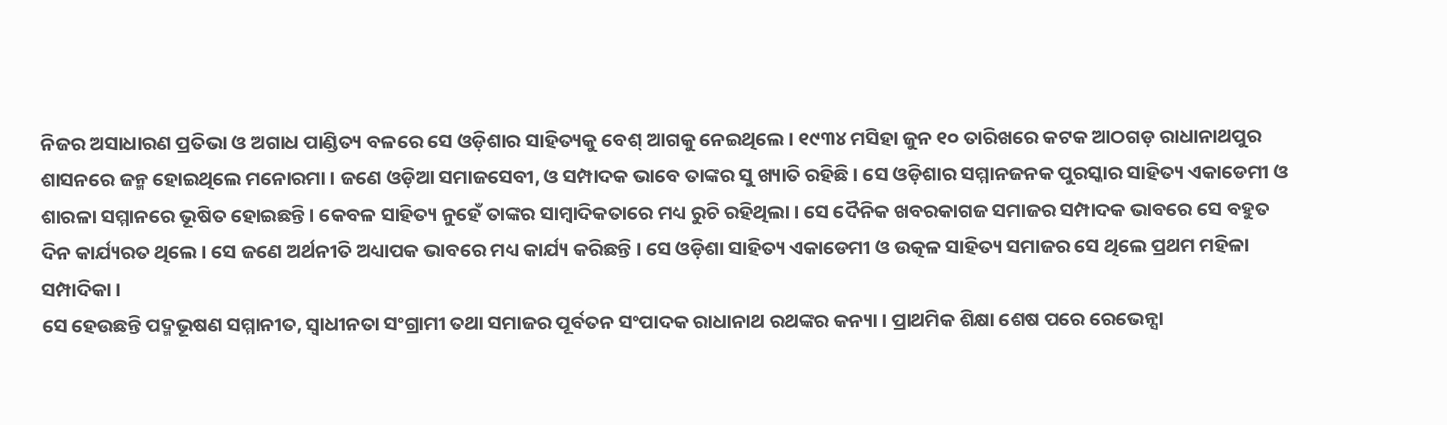ନିଜର ଅସାଧାରଣ ପ୍ରତିଭା ଓ ଅଗାଧ ପାଣ୍ଡିତ୍ୟ ବଳରେ ସେ ଓଡ଼ିଶାର ସାହିତ୍ୟକୁ ବେଶ୍‌ ଆଗକୁ ନେଇଥିଲେ । ୧୯୩୪ ମସିହା ଜୁନ ୧୦ ତାରିଖରେ କଟକ ଆଠଗଡ଼ ରାଧାନାଥପୁର ଶାସନରେ ଜନ୍ମ ହୋଇଥିଲେ ମନୋରମା । ଜଣେ ଓଡ଼ିଆ ସମାଜସେବୀ, ଓ ସମ୍ପାଦକ ଭାବେ ତାଙ୍କର ସୁ ଖ୍ୟାତି ରହିଛି । ସେ ଓଡ଼ିଶାର ସମ୍ମାନଜନକ ପୁରସ୍କାର ସାହିତ୍ୟ ଏକାଡେମୀ ଓ ଶାରଳା ସମ୍ମାନରେ ଭୂଷିତ ହୋଇଛନ୍ତି । କେବଳ ସାହିତ୍ୟ ନୁହେଁ ତାଙ୍କର ସାମ୍ବାଦିକତାରେ ମଧ୍ୟ ରୁଚି ରହିଥିଲା । ସେ ଦୈନିକ ଖବରକାଗଜ ସମାଜର ସମ୍ପାଦକ ଭାବରେ ସେ ବହୁତ ଦିନ କାର୍ଯ୍ୟରତ ଥିଲେ । ସେ ଜଣେ ଅର୍ଥନୀତି ଅଧ୍ୟାପକ ଭାବରେ ମଧ୍ୟ କାର୍ଯ୍ୟ କରିଛନ୍ତି । ସେ ଓଡ଼ିଶା ସାହିତ୍ୟ ଏକାଡେମୀ ଓ ଉତ୍କଳ ସାହିତ୍ୟ ସମାଜର ସେ ଥିଲେ ପ୍ରଥମ ମହିଳା ସମ୍ପାଦିକା ।
ସେ ହେଉଛନ୍ତି ପଦ୍ମଭୂଷଣ ସମ୍ମାନୀତ, ସ୍ୱାଧୀନତା ସଂଗ୍ରାମୀ ତଥା ସମାଜର ପୂର୍ବତନ ସଂପାଦକ ରାଧାନାଥ ରଥଙ୍କର କନ୍ୟା । ପ୍ରାଥମିକ ଶିକ୍ଷା ଶେଷ ପରେ ରେଭେନ୍ସା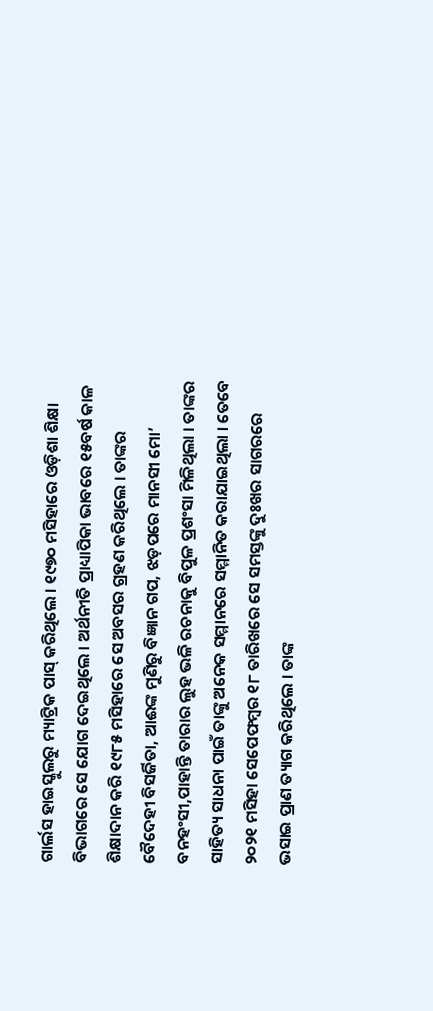ଗାର୍ଲସ ହାଇସ୍କୁଲରୁ ମ୍ୟାଟ୍ରିକ ପାସ୍‌ କରିଥିଲେ । ୧୯୭୦ ମସିହାରେ ଓଡ଼ିଶା ଶିକ୍ଷା ବିଭାଗରେ ସେ ଯୋଗ ଦେଇଥିଲେ । ଅର୍ଥନୀତି ପ୍ରାଧ୍ୟାପିକା ଭାବରେ ୧୫ବର୍ଷ କାଳ ଶିକ୍ଷାଦାନ କରି ୧୯୮୫ ମସିହାରେ ସେ ଅବସର ଗ୍ରହଣ କରିଥିଲେ । ତାଙ୍କର ବୈଦେହୀ ବିସର୍ଜିତା, ଆଈଙ୍କ ମୁଣିରୁ ବିଜ୍ଞାନ ଗପ, ଝଡ଼ପରେ ମାନସୀ ମୋ’ ବନହଂସୀ,ପାହାନ୍ତି ତାରାର ଲୁହ ଭଳି ରଚନାକୁ ବିପୁଳ ପ୍ରଶଂସା ମିଳିଥିଲା । ତାଙ୍କର ସାହିତ୍ୟ ସାଧନା ପାଇଁ ତାଙ୍କୁ ଅନେକ ସମ୍ମାନରେ ସମ୍ମାନିତ କରାଯାଇଥିଲା । ତେବେ ୨୦୨୧ ମସିହା ସେପେଫମ୍ବର ୧୮ ତାରିଖରେ ସେ ସମସ୍ତଙ୍କୁ ଦୁଃଖର ସାଗରରେ ଭସାଇ ପ୍ରାଣ ତ୍ୟାଗ କରିଥିଲେ । ତାଙ୍କ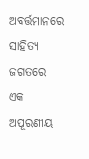ଅବର୍ତ୍ତମାନରେ ସାହିତ୍ୟ ଜଗତରେ ଏକ ଅପୂରଣୀୟ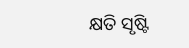କ୍ଷତି ସୃଷ୍ଟି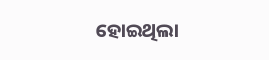ହୋଇଥିଲା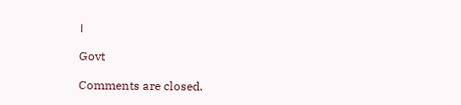।

Govt

Comments are closed.